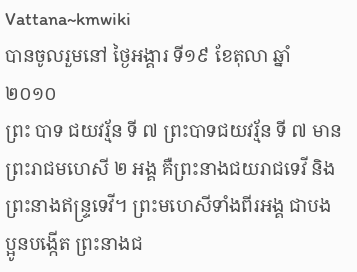Vattana~kmwiki
បានចូលរួមនៅ ថ្ងៃអង្គារ ទី១៩ ខែតុលា ឆ្នាំ២០១០
ព្រះ បាទ ជយវរ្ម័ន ទី ៧ ព្រះបាទជយវរ្ម័ន ទី ៧ មានព្រះរាជមហេសី ២ អង្គ គឺព្រះនាងជយរាជទេវី និងព្រះនាងឥន្រ្ទទេវី។ ព្រះមហេសីទាំងពីរអង្គ ជាបងប្អូនបង្កើត ព្រះនាងជ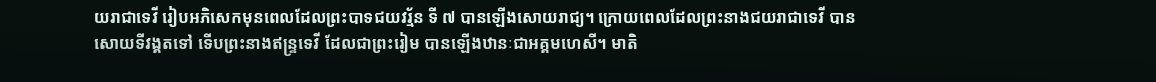យរាជាទេវី រៀបអភិសេកមុនពេលដែលព្រះបាទជយវរ្ម័ន ទី ៧ បានឡើងសោយរាជ្យ។ ក្រោយពេលដែលព្រះនាងជយរាជាទេវី បានសោយទីវង្គតទៅ ទើបព្រះនាងឥន្រ្ទទេវី ដែលជាព្រះរៀម បានឡើងឋានៈជាអគ្គមហេសី។ មាតិ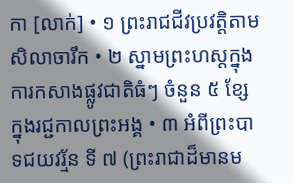កា [លាក់] • ១ ព្រះរាជជីវប្រវត្តិតាមសិលាចារឹក • ២ ស្នាមព្រះហស្តក្នុងការកសាងផ្លូវជាតិធំៗ ចំនួន ៥ ខែ្សក្នុងរជ្ជកាលព្រះអង្គ • ៣ អំពីព្រះបាទជយវរ្ម័ន ទី ៧ (ព្រះរាជាដ៏មានម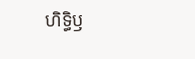ហិទ្ធិឫ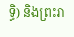ទ្ធិ) និងព្រះរា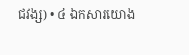ជវង្ស) • ៤ ឯកសារយោង